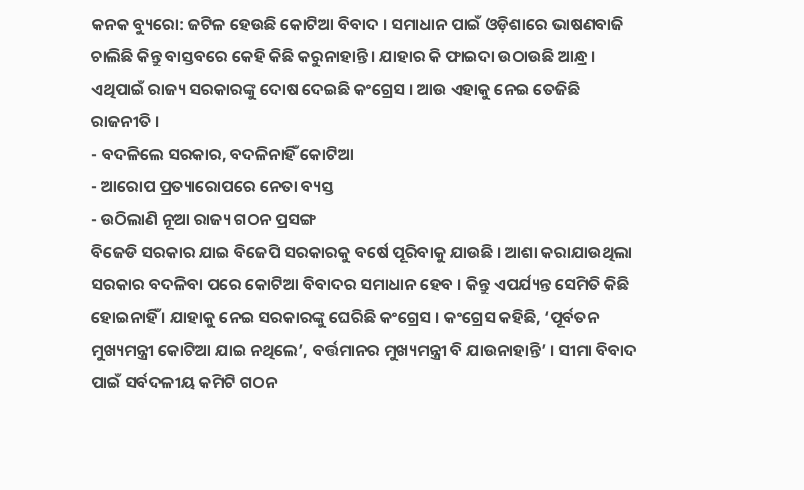କନକ ବ୍ୟୁରୋ: ଜଟିଳ ହେଉଛି କୋଟିଆ ବିବାଦ । ସମାଧାନ ପାଇଁ ଓଡ଼ିଶାରେ ଭାଷଣବାଜି ଚାଲିଛି କିନ୍ତୁ ବାସ୍ତବରେ କେହି କିଛି କରୁନାହାନ୍ତି । ଯାହାର କି ଫାଇଦା ଉଠାଉଛି ଆନ୍ଧ୍ର । ଏଥିପାଇଁ ରାଜ୍ୟ ସରକାରଙ୍କୁ ଦୋଷ ଦେଇଛି କଂଗ୍ରେସ । ଆଉ ଏହାକୁ ନେଇ ତେଜିଛି ରାଜନୀତି ।
- ବଦଳିଲେ ସରକାର, ବଦଳିନାହିଁ କୋଟିଆ
- ଆରୋପ ପ୍ରତ୍ୟାରୋପରେ ନେତା ବ୍ୟସ୍ତ
- ଉଠିଲାଣି ନୂଆ ରାଜ୍ୟ ଗଠନ ପ୍ରସଙ୍ଗ
ବିଜେଡି ସରକାର ଯାଇ ବିଜେପି ସରକାରକୁ ବର୍ଷେ ପୂରିବାକୁ ଯାଉଛି । ଆଶା କରାଯାଉଥିଲା ସରକାର ବଦଳିବା ପରେ କୋଟିଆ ବିବାଦର ସମାଧାନ ହେବ । କିନ୍ତୁ ଏପର୍ଯ୍ୟନ୍ତ ସେମିତି କିଛି ହୋଇନାହିଁ । ଯାହାକୁ ନେଇ ସରକାରଙ୍କୁ ଘେରିଛି କଂଗ୍ରେସ । କଂଗ୍ରେସ କହିଛି, ‘ପୂର୍ବତନ ମୁଖ୍ୟମନ୍ତ୍ରୀ କୋଟିଆ ଯାଇ ନଥିଲେ’, ବର୍ତ୍ତମାନର ମୁଖ୍ୟମନ୍ତ୍ରୀ ବି ଯାଉନାହାନ୍ତି’ । ସୀମା ବିବାଦ ପାଇଁ ସର୍ବଦଳୀୟ କମିଟି ଗଠନ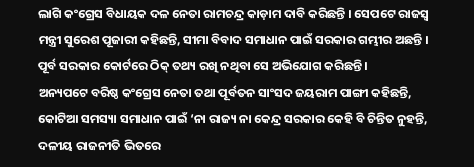ଲାଗି କଂଗ୍ରେସ ବିଧାୟକ ଦଳ ନେତା ରାମଚନ୍ଦ୍ର କାଡ଼ାମ ଦାବି କରିଛନ୍ତି । ସେପଟେ ରାଜସ୍ୱ ମନ୍ତ୍ରୀ ସୁରେଶ ପୂଜାରୀ କହିଛନ୍ତି, ସୀମା ବିବାଦ ସମାଧାନ ପାଇଁ ସରକାର ଗମ୍ଭୀର ଅଛନ୍ତି । ପୂର୍ବ ସରକାର କୋର୍ଟରେ ଠିକ୍ ତଥ୍ୟ ରଖି ନଥିବା ସେ ଅଭିଯୋଗ କରିଛନ୍ତି ।
ଅନ୍ୟପଟେ ବରିଷ୍ଠ କଂଗ୍ରେସ ନେତା ତଥା ପୂର୍ବତନ ସାଂସଦ ଜୟରାମ ପାଙ୍ଗୀ କହିଛନ୍ତି, କୋଟିଆ ସମସ୍ୟା ସମାଧାନ ପାଇଁ ‘ନା ରାଜ୍ୟ ନା କେନ୍ଦ୍ର ସରକାର କେହି ବି ଚିନ୍ତିତ ନୁହନ୍ତି, ଦଳୀୟ ରାଜନୀତି ଭିତରେ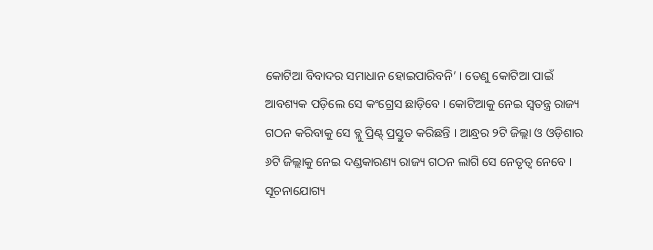କୋଟିଆ ବିବାଦର ସମାଧାନ ହୋଇପାରିବନି’ । ତେଣୁ କୋଟିଆ ପାଇଁ ଆବଶ୍ୟକ ପଡ଼ିଲେ ସେ କଂଗ୍ରେସ ଛାଡ଼ିବେ । କୋଟିଆକୁ ନେଇ ସ୍ୱତନ୍ତ୍ର ରାଜ୍ୟ ଗଠନ କରିବାକୁ ସେ ବ୍ଲୁ ପ୍ରିଣ୍ଟ୍ ପ୍ରସ୍ତୁତ କରିଛନ୍ତି । ଆନ୍ଧ୍ରର ୨ଟି ଜିଲ୍ଲା ଓ ଓଡ଼ିଶାର ୬ଟି ଜିଲ୍ଲାକୁ ନେଇ ଦଣ୍ଡକାରଣ୍ୟ ରାଜ୍ୟ ଗଠନ ଲାଗି ସେ ନେତୃତ୍ୱ ନେବେ ।
ସୂଚନାଯୋଗ୍ୟ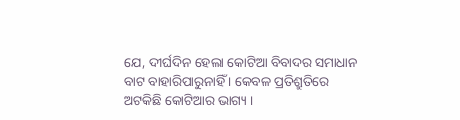ଯେ, ଦୀର୍ଘଦିନ ହେଲା କୋଟିଆ ବିବାଦର ସମାଧାନ ବାଟ ବାହାରିପାରୁନାହିଁ । କେବଳ ପ୍ରତିଶ୍ରୁତିରେ ଅଟକିଛି କୋଟିଆର ଭାଗ୍ୟ ।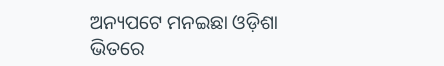ଅନ୍ୟପଟେ ମନଇଛା ଓଡ଼ିଶା ଭିତରେ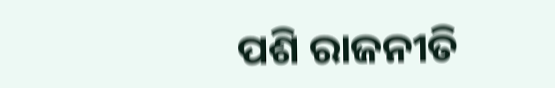ପଶି ରାଜନୀତି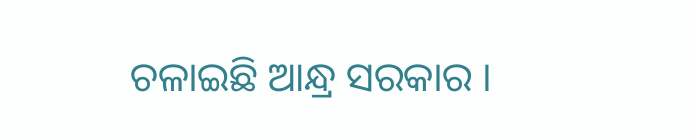ଚଳାଇଛି ଆନ୍ଧ୍ର ସରକାର ।